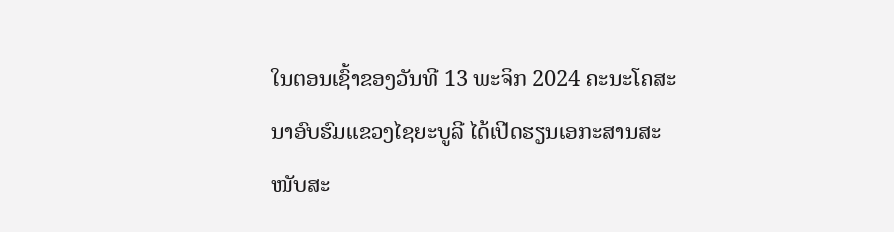ໃນຕອນເຊົ້າຂອງວັນທີ 13 ພະຈິກ 2024 ຄະນະໂຄສະນາອົບຮົມແຂວງໄຊຍະບູລີ ໄດ້ເປີດຮຽນເອກະສານສະ ໜັບສະ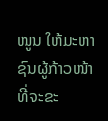ໜູນ ໃຫ້ມະຫາຊົນຜູ້ກ້າວໜ້າ ທີ່ຈະຂະ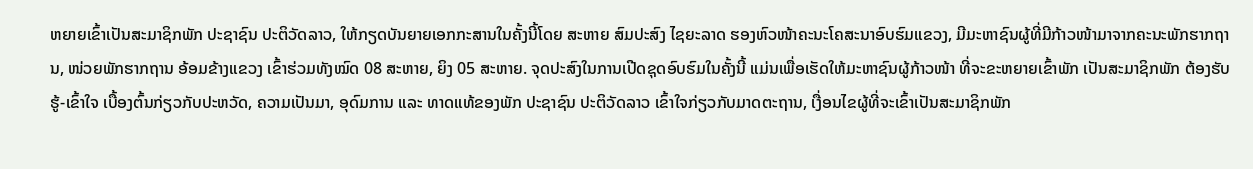ຫຍາຍເຂົ້າເປັນສະມາຊິກພັກ ປະຊາຊົນ ປະຕິວັດລາວ, ໃຫ້ກຽດບັນຍາຍເອກກະສານໃນຄັ້ງນີ້ໂດຍ ສະຫາຍ ສົມປະສົງ ໄຊຍະລາດ ຮອງຫົວໜ້າຄະນະໂຄສະນາອົບຮົມແຂວງ, ມີມະຫາຊົນຜູ້ທີ່ມີກ້າວໜ້າມາຈາກຄະນະພັກຮາກຖານ, ໜ່ວຍພັກຮາກຖານ ອ້ອມຂ້າງແຂວງ ເຂົ້າຮ່ວມທັງໝົດ 08 ສະຫາຍ, ຍິງ 05 ສະຫາຍ. ຈຸດປະສົງໃນການເປີດຊຸດອົບຮົມໃນຄັ້ງນີ້ ແມ່ນເພື່ອເຮັດໃຫ້ມະຫາຊົນຜູ້ກ້າວໜ້າ ທີ່ຈະຂະຫຍາຍເຂົ້າພັກ ເປັນສະມາຊິກພັກ ຕ້ອງຮັບຮູ້-ເຂົ້າໃຈ ເບື້ອງຕົ້ນກ່ຽວກັບປະຫວັດ, ຄວາມເປັນມາ, ອຸດົມການ ແລະ ທາດແທ້ຂອງພັກ ປະຊາຊົນ ປະຕິວັດລາວ ເຂົ້າໃຈກ່ຽວກັບມາດຕະຖານ, ເງື່ອນໄຂຜູ້ທີ່ຈະເຂົ້າເປັນສະມາຊິກພັກ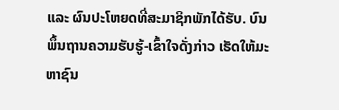ແລະ ຜົນປະໂຫຍດທີ່ສະມາຊິກພັກໄດ້ຮັບ. ບົນພຶ້ນຖານຄວາມຮັບຮູ້-ເຂົ້າໃຈດັ່ງກ່າວ ເຮັດໃຫ້ມະຫາຊົນ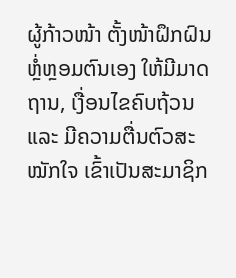ຜູ້ກ້າວໜ້າ ຕັ້ງໜ້າຝຶກຝົນຫຼໍ່ຫຼອມຕົນເອງ ໃຫ້ມີມາດຖານ, ເງື່ອນໄຂຄົບຖ້ວນ ແລະ ມີຄວາມຕື່ນຕົວສະ ໝັກໃຈ ເຂົ້າເປັນສະມາຊິກ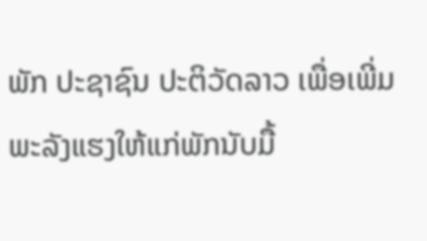ພັກ ປະຊາຊົນ ປະຕິວັດລາວ ເພື່ອເພີ່ມພະລັງແຮງໃຫ້ແກ່ພັກນັບມື້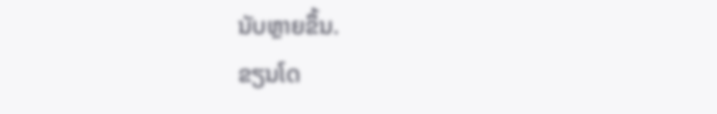ນັບຫຼາຍຂຶ້ນ.
ຂຽນໂດ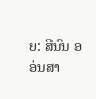ຍ: ສີນົນ ອອ່ນສາ